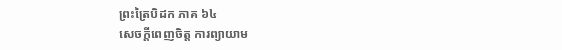ព្រះត្រៃបិដក ភាគ ៦៤
សេចក្តីពេញចិត្ត ការព្យាយាម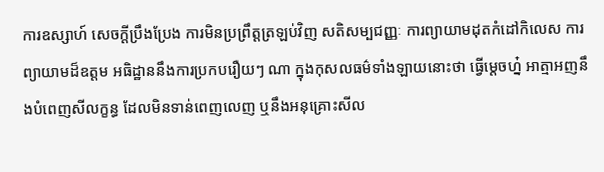ការឧស្សាហ៍ សេចក្តីប្រឹងប្រែង ការមិនប្រព្រឹត្តត្រឡប់វិញ សតិសម្បជញ្ញៈ ការព្យាយាមដុតកំដៅកិលេស ការព្យាយាមដ៏ឧត្តម អធិដ្ឋាននឹងការប្រកបរឿយៗ ណា ក្នុងកុសលធម៌ទាំងឡាយនោះថា ធ្វើម្តេចហ្ន៎ អាត្មាអញនឹងបំពេញសីលក្ខន្ធ ដែលមិនទាន់ពេញលេញ ឬនឹងអនុគ្រោះសីល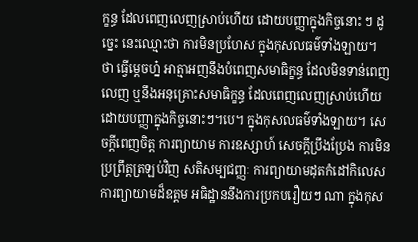ក្ខន្ធ ដែលពេញលេញស្រាប់ហើយ ដោយបញ្ញាក្នុងកិច្ចនោះ ៗ ដូច្នេះ នេះឈ្មោះថា ការមិនប្រហែស ក្នុងកុសលធម៌ទាំងឡាយ។ ថា ធ្វើម្តេចហ្ន៎ អាត្មាអញនឹងបំពេញសមាធិក្ខន្ធ ដែលមិនទាន់ពេញលេញ ឬនឹងអនុគ្រោះសមាធិក្ខន្ធ ដែលពេញលេញស្រាប់ហើយ ដោយបញ្ញាក្នុងកិច្ចនោះៗ។បេ។ ក្នុងកុសលធម៌ទាំងឡាយ។ សេចក្តីពេញចិត្ត ការព្យាយាម ការឧស្សាហ៍ សេចក្តីប្រឹងប្រែង ការមិនប្រព្រឹត្តត្រឡប់វិញ សតិសម្បជញ្ញៈ ការព្យាយាមដុតកំដៅកិលេស ការព្យាយាមដ៏ឧត្តម អធិដ្ឋាននឹងការប្រកបរឿយៗ ណា ក្នុងកុស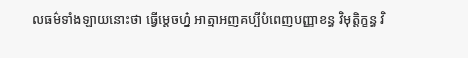លធម៌ទាំងឡាយនោះថា ធ្វើម្តេចហ្ន៎ អាត្មាអញគប្បីបំពេញបញ្ញាខន្ធ វិមុត្តិក្ខន្ធ វិ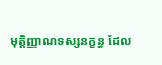មុត្តិញ្ញាណទស្សនក្ខន្ធ ដែល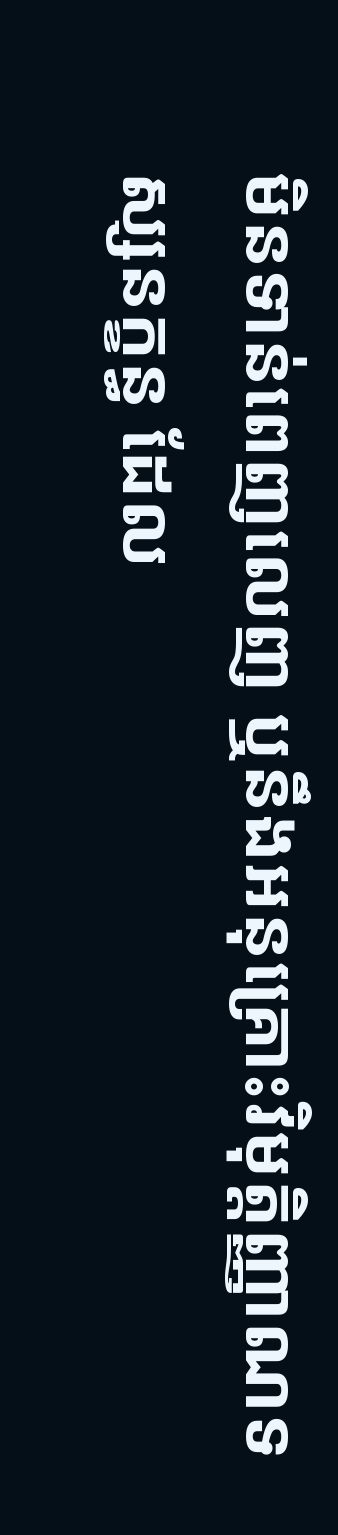មិនទាន់ពេញលេញ ឬនឹងអនុគ្រោះវិមុត្តិញ្ញាណទស្សនក្ខន្ធ ដែល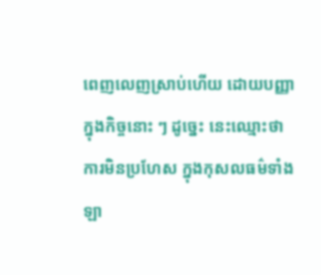ពេញលេញស្រាប់ហើយ ដោយបញ្ញាក្នុងកិច្ចនោះ ៗ ដូច្នេះ នេះឈ្មោះថា ការមិនប្រហែស ក្នុងកុសលធម៌ទាំងឡា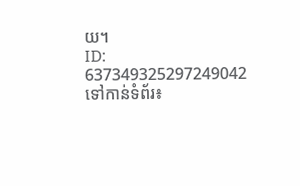យ។
ID: 637349325297249042
ទៅកាន់ទំព័រ៖